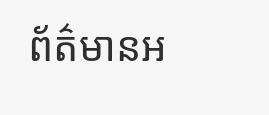ព័ត៌មានអ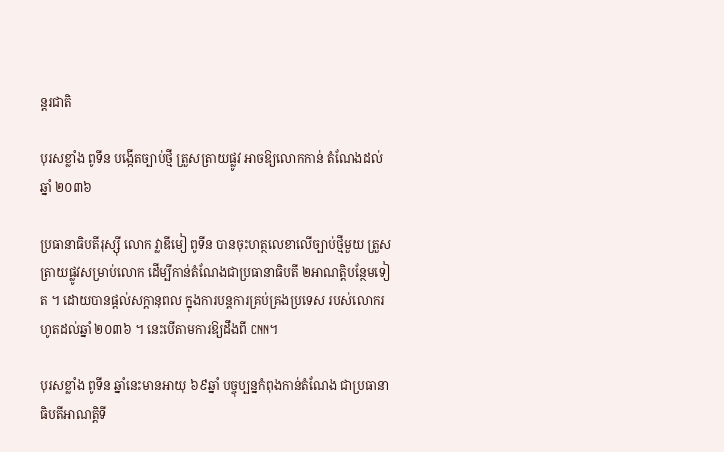ន្តរជាតិ

បុរសខ្លាំង ពូទីន បង្កើតច្បាប់ថ្មី ត្រួសត្រាយផ្លូវ អាចឱ្យលោកកាន់ តំណែងដល់ឆ្នាំ ២០៣៦

ប្រធានាធិបតីរុស្ស៊ី លោក វ្លាឌីមៀ ពូទីន បានចុះហត្ថលេខាលើច្បាប់ថ្មីមួយ ត្រួសត្រាយផ្លូវសម្រាប់លោក ដើម្បីកាន់តំណែងជាប្រធានាធិបតី ២អាណត្តិបន្ថែមទៀត ។ ដោយបានផ្តល់សក្តានុពល ក្នុងការបន្តការគ្រប់គ្រងប្រទេស របស់លោករហូតដល់ឆ្នាំ ២០៣៦ ។ នេះបើតាមការឱ្យដឹងពី CNN។

បុរសខ្លាំង ពូទីន ឆ្នាំនេះមានអាយុ ៦៩ឆ្នាំ បច្ចុប្បន្នកំពុងកាន់តំណែង ជាប្រធានាធិបតីអាណត្តិទី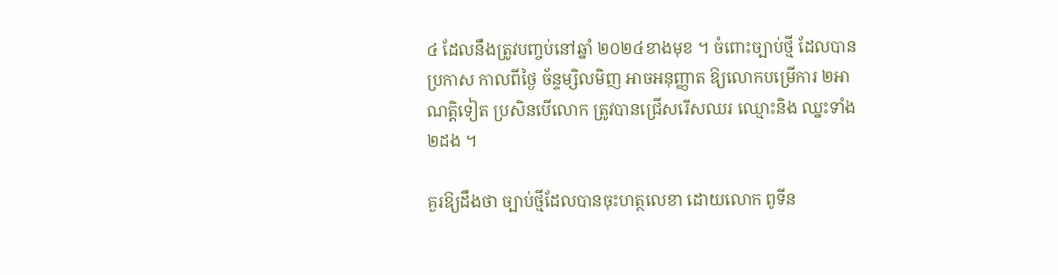៤ ដែលនឹងត្រូវបញ្ចប់នៅឆ្នាំ ២០២៤ខាងមុខ ។ ចំពោះច្បាប់ថ្មី ដែលបានប្រកាស កាលពីថ្ងៃ ច័ន្ទម្សិលមិញ អាចអនុញ្ញាត ឱ្យលោកបម្រើការ ២អាណត្តិទៀត ប្រសិនបើលោក ត្រូវបានជ្រើសរើសឈរ ឈ្មោះនិង ឈ្នះទាំង២ដង ។

គួរឱ្យដឹងថា ច្បាប់ថ្មីដែលបានចុះហត្ថលេខា ដោយលោក ពូទីន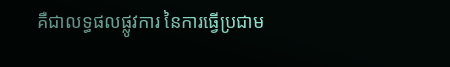គឺជាលទ្ធផលផ្លូវការ នៃការធ្វើប្រជាម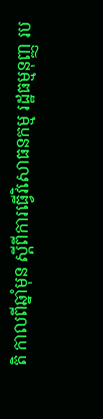តិ កាលពីឆ្នាំមុន ស្តីពីការធ្វើវិសោធនកម្ម រដ្ឋធម្មនុញ្ញ រប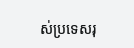ស់ប្រទេសរុ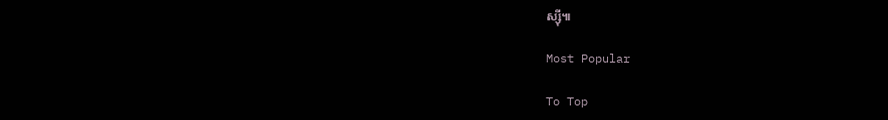ស្ស៊ី៕

Most Popular

To Top